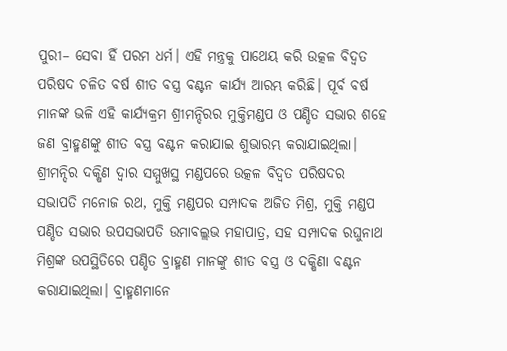ପୁରୀ– ସେବା ହିଁ ପରମ ଧର୍ମ। ଏହି ମନ୍ତ୍ରକୁ ପାଥେୟ କରି ଉତ୍କଳ ବିଦ୍ଵତ ପରିଷଦ ଚଳିତ ବର୍ଷ ଶୀତ ବସ୍ତ୍ର ବଣ୍ଟନ କାର୍ଯ୍ୟ ଆରମ୍ଭ କରିଛି। ପୂର୍ବ ବର୍ଷ ମାନଙ୍କ ଭଳି ଏହି କାର୍ଯ୍ୟକ୍ରମ ଶ୍ରୀମନ୍ଦିରର ମୁକ୍ତିମଣ୍ଡପ ଓ ପଣ୍ଡିତ ସଭାର ଶହେ ଜଣ ବ୍ରାହ୍ମଣଙ୍କୁ ଶୀତ ବସ୍ତ୍ର ବଣ୍ଟନ କରାଯାଇ ଶୁଭାରମ୍ଭ କରାଯାଇଥିଲା। ଶ୍ରୀମନ୍ଦିର ଦକ୍ଷିଣ ଦ୍ଵାର ସମ୍ମୁଖସ୍ଥ ମଣ୍ଡପରେ ଉତ୍କଳ ବିଦ୍ଵତ ପରିଷଦର ସଭାପତି ମନୋଜ ରଥ, ମୁକ୍ତି ମଣ୍ଡପର ସମ୍ପାଦକ ଅଜିତ ମିଶ୍ର, ମୁକ୍ତି ମଣ୍ଡପ ପଣ୍ଡିତ ସଭାର ଉପସଭାପତି ଉମାବଲ୍ଲଭ ମହାପାତ୍ର, ସହ ସମ୍ପାଦକ ରଘୁନାଥ ମିଶ୍ରଙ୍କ ଉପସ୍ଥିତିରେ ପଣ୍ଡିତ ବ୍ରାହ୍ମଣ ମାନଙ୍କୁ ଶୀତ ବସ୍ତ୍ର ଓ ଦକ୍ଷିଣା ବଣ୍ଟନ କରାଯାଇଥିଲା। ବ୍ରାହ୍ମଣମାନେ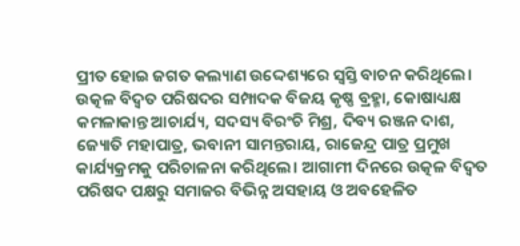ପ୍ରୀତ ହୋଇ ଜଗତ କଲ୍ୟାଣ ଉଦ୍ଦେଶ୍ୟରେ ସ୍ବସ୍ତି ବାଚନ କରିଥିଲେ।
ଉତ୍କଳ ବିଦ୍ଵତ ପରିଷଦର ସମ୍ପାଦକ ବିଜୟ କୃଷ୍ଣ ବ୍ରହ୍ମା, କୋଷାଧ୍ୟକ୍ଷ କମଳାକାନ୍ତ ଆଚାର୍ଯ୍ୟ, ସଦସ୍ୟ ବିରଂଚି ମିଶ୍ର, ଦିବ୍ୟ ରଞ୍ଜନ ଦାଶ, ଜ୍ୟୋତି ମହାପାତ୍ର, ଭବାନୀ ସାମନ୍ତରାୟ, ରାଜେନ୍ଦ୍ର ପାତ୍ର ପ୍ରମୁଖ କାର୍ଯ୍ୟକ୍ରମକୁ ପରିଚାଳନା କରିଥିଲେ। ଆଗାମୀ ଦିନରେ ଉତ୍କଳ ବିଦ୍ଵତ ପରିଷଦ ପକ୍ଷରୁ ସମାଜର ବିଭିନ୍ନ ଅସହାୟ ଓ ଅବହେଳିତ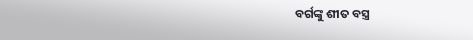ବର୍ଗଙ୍କୁ ଶୀତ ବସ୍ତ୍ର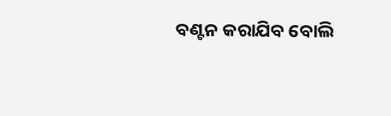ବଣ୍ଟନ କରାଯିବ ବୋଲି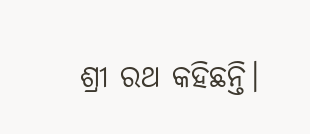ଶ୍ରୀ ରଥ କହିଛନ୍ତି।